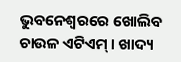ଭୁବନେଶ୍ୱରରେ ଖୋଲିବ ଚାଉଳ ଏଟିଏମ୍ । ଖାଦ୍ୟ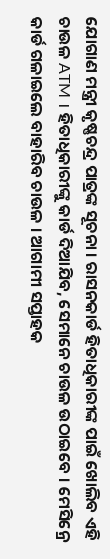ଯୋଗାଣ ମନ୍ତ୍ରୀ କୃଷ୍ଣଚନ୍ଦ୍ର ପାତ୍ରଙ୍କ ସୂଚନା । ରାସନକାର୍ଡ ହିତାଧିକାରୀଙ୍କ ପାଇଁ ଖୋଲିବ ଏହି ଚାଉଳ ATM । ହିତାଧିକାରୀଙ୍କୁ କାର୍ଡ ଦିଆଯିବ, ସେମାନେ ଚାଉଳ ଉଠାଇବେ । ମେସିନ୍ରେ କାର୍ଡ ଗଳାଇଲେ ବାହାରିବ ଚାଉଳ । ଆଗାମୀ ସପ୍ତାହକ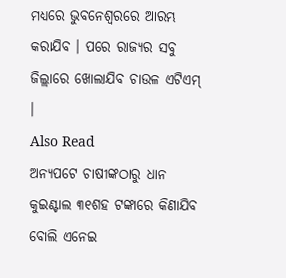ମଧ୍ୟରେ ଭୁବନେଶ୍ୱରରେ ଆରମ୍ଭ କରାଯିବ । ପରେ ରାଜ୍ୟର ସବୁ ଜିଲ୍ଲାରେ ଖୋଲାଯିବ ଚାଉଳ ଏଟିଏମ୍ ।
Also Read
ଅନ୍ୟପଟେ ଚାଷୀଙ୍କଠାରୁ ଧାନ କୁଇଣ୍ଟାଲ ୩୧ଶହ ଟଙ୍କାରେ କିଣାଯିବ ବୋଲି ଏନେଇ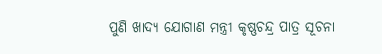ପୁଣି ଖାଦ୍ୟ ଯୋଗାଣ ମନ୍ତ୍ରୀ କୃଷ୍ଣଚନ୍ଦ୍ର ପାତ୍ର ସୂଚନା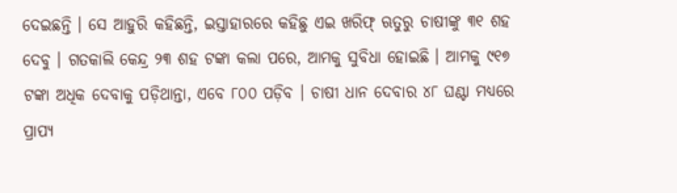ଦେଇଛନ୍ତି । ସେ ଆହୁରି କହିଛନ୍ତି, ଇସ୍ତାହାରରେ କହିଛୁ ଏଇ ଖରିଫ୍ ଋତୁରୁ ଚାଷୀଙ୍କୁ ୩୧ ଶହ ଦେବୁ । ଗତକାଲି କେନ୍ଦ୍ର ୨୩ ଶହ ଟଙ୍କା କଲା ପରେ, ଆମକୁ ସୁବିଧା ହୋଇଛି । ଆମକୁ ୯୧୭ ଟଙ୍କା ଅଧିକ ଦେବାକୁ ପଡ଼ିଥାନ୍ତା, ଏବେ ୮୦୦ ପଡ଼ିବ । ଚାଷୀ ଧାନ ଦେବାର ୪୮ ଘଣ୍ଟା ମଧ୍ୟରେ ପ୍ରାପ୍ୟ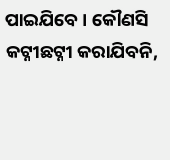ପାଇଯିବେ । କୌଣସି କଟ୍ନୀଛଟ୍ନୀ କରାଯିବନି,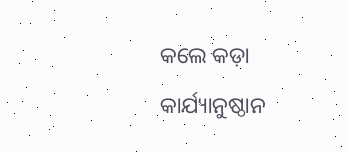କଲେ କଡ଼ା କାର୍ଯ୍ୟାନୁଷ୍ଠାନ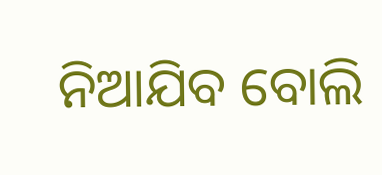ନିଆଯିବ ବୋଲି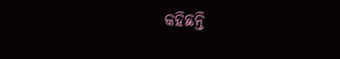କହିଛନ୍ତି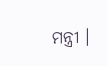ମନ୍ତ୍ରୀ ।